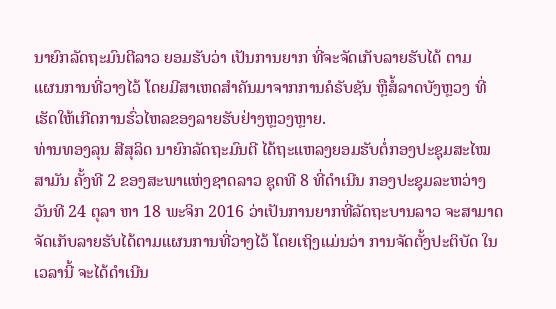ນາຍົກລັດຖະມົນຕີລາວ ຍອມຮັບວ່າ ເປັນການຍາກ ທີ່ຈະຈັດເກັບລາຍຮັບໄດ້ ຕາມ
ແຜນການທີ່ວາງໄວ້ ໂດຍມີສາເຫດສຳຄັນມາຈາກການຄໍຣັບຊັນ ຫຼືສໍ້ລາດບັງຫຼວງ ທີ່ເຮັດໃຫ້ເກີດການຮົ່ວໄຫລຂອງລາຍຮັບຢ່າງຫຼວງຫຼາຍ.
ທ່ານທອງລຸນ ສີສຸລິດ ນາຍົກລັດຖະມົນຕີ ໄດ້ຖະແຫລງຍອມຮັບຕໍ່ກອງປະຊຸມສະໄໝ ສາມັນ ຄັ້ງທີ 2 ຂອງສະພາແຫ່ງຊາດລາວ ຊຸດທີ 8 ທີ່ດຳເນີນ ກອງປະຊຸມລະຫວ່າງ
ວັນທີ 24 ຕຸລາ ຫາ 18 ພະຈິກ 2016 ວ່າເປັນການຍາກທີ່ລັດຖະບານລາວ ຈະສາມາດ ຈັດເກັບລາຍຮັບໄດ້ຕາມແຜນການທີ່ວາງໄວ້ ໂດຍເຖິງແມ່ນວ່າ ການຈັດຕັ້ງປະຕິບັດ ໃນເວລານີ້ ຈະໄດ້ດຳເນີນ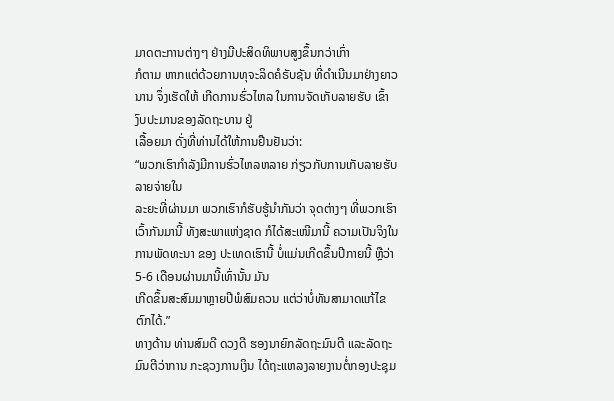ມາດຕະການຕ່າງໆ ຢ່າງມີປະສິດທິພາບສູງຂຶ້ນກວ່າເກົ່າ
ກໍຕາມ ຫາກແຕ່ດ້ວຍການທຸຈະລິດຄໍຣັບຊັນ ທີ່ດຳເນີນມາຢ່າງຍາວນານ ຈຶ່ງເຮັດໃຫ້ ເກີດການຮົ່ວໄຫລ ໃນການຈັດເກັບລາຍຮັບ ເຂົ້າງົບປະມານຂອງລັດຖະບານ ຢູ່
ເລື້ອຍມາ ດັ່ງທີ່ທ່ານໄດ້ໃຫ້ການຢືນຢັນວ່າ:
“ພວກເຮົາກຳລັງມີການຮົ່ວໄຫລຫລາຍ ກ່ຽວກັບການເກັບລາຍຮັບ ລາຍຈ່າຍໃນ
ລະຍະທີ່ຜ່ານມາ ພວກເຮົາກໍຮັບຮູ້ນຳກັນວ່າ ຈຸດຕ່າງໆ ທີ່ພວກເຮົາເວົ້າກັນມານີ້ ທັງສະພາແຫ່ງຊາດ ກໍໄດ້ສະເໜີມານີ້ ຄວາມເປັນຈິງໃນການພັດທະນາ ຂອງ ປະເທດເຮົານີ້ ບໍ່ແມ່ນເກີດຂຶ້ນປີກາຍນີ້ ຫຼືວ່າ 5-6 ເດືອນຜ່ານມານີ້ເທົ່ານັ້ນ ມັນ
ເກີດຂຶ້ນສະສົມມາຫຼາຍປີພໍສົມຄວນ ແຕ່ວ່າບໍ່ທັນສາມາດແກ້ໄຂຕົກໄດ້.”
ທາງດ້ານ ທ່ານສົມດີ ດວງດີ ຮອງນາຍົກລັດຖະມົນຕີ ແລະລັດຖະມົນຕີວ່າການ ກະຊວງການເງິນ ໄດ້ຖະແຫລງລາຍງານຕໍ່ກອງປະຊຸມ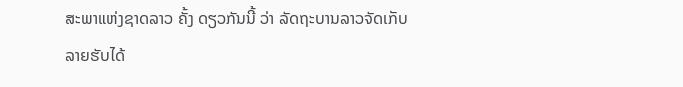ສະພາແຫ່ງຊາດລາວ ຄັ້ງ ດຽວກັນນີ້ ວ່າ ລັດຖະບານລາວຈັດເກັບລາຍຮັບໄດ້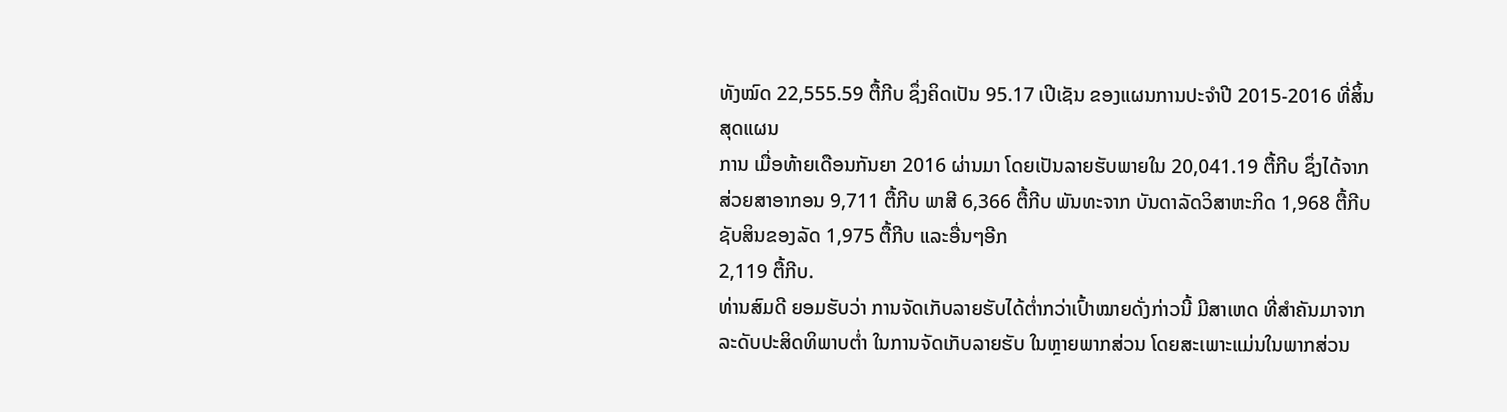ທັງໝົດ 22,555.59 ຕື້ກີບ ຊຶ່ງຄິດເປັນ 95.17 ເປີເຊັນ ຂອງແຜນການປະຈຳປີ 2015-2016 ທີ່ສິ້ນສຸດແຜນ
ການ ເມື່ອທ້າຍເດືອນກັນຍາ 2016 ຜ່ານມາ ໂດຍເປັນລາຍຮັບພາຍໃນ 20,041.19 ຕື້ກີບ ຊຶ່ງໄດ້ຈາກສ່ວຍສາອາກອນ 9,711 ຕື້ກີບ ພາສີ 6,366 ຕື້ກີບ ພັນທະຈາກ ບັນດາລັດວິສາຫະກິດ 1,968 ຕື້ກີບ ຊັບສິນຂອງລັດ 1,975 ຕື້ກີບ ແລະອື່ນໆອີກ
2,119 ຕື້ກີບ.
ທ່ານສົມດີ ຍອມຮັບວ່າ ການຈັດເກັບລາຍຮັບໄດ້ຕ່ຳກວ່າເປົ້າໝາຍດັ່ງກ່າວນີ້ ມີສາເຫດ ທີ່ສຳຄັນມາຈາກ ລະດັບປະສິດທິພາບຕ່ຳ ໃນການຈັດເກັບລາຍຮັບ ໃນຫຼາຍພາກສ່ວນ ໂດຍສະເພາະແມ່ນໃນພາກສ່ວນ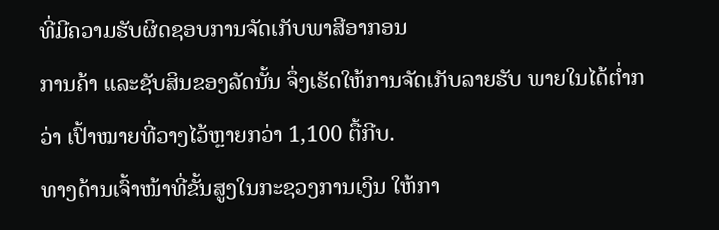ທີ່ມີຄວາມຮັບຜິດຊອບການຈັດເກັບພາສີອາກອນ
ການຄ້າ ແລະຊັບສິນຂອງລັດນັ້ນ ຈຶ່ງເຮັດໃຫ້ການຈັດເກັບລາຍຮັບ ພາຍໃນໄດ້ຕ່ຳກວ່າ ເປົ້າໝາຍທີ່ວາງໄວ້ຫຼາຍກວ່າ 1,100 ຕື້ກີບ.
ທາງດ້ານເຈົ້າໜ້າທີ່ຂັ້ນສູງໃນກະຊວງການເງິນ ໃຫ້ກາ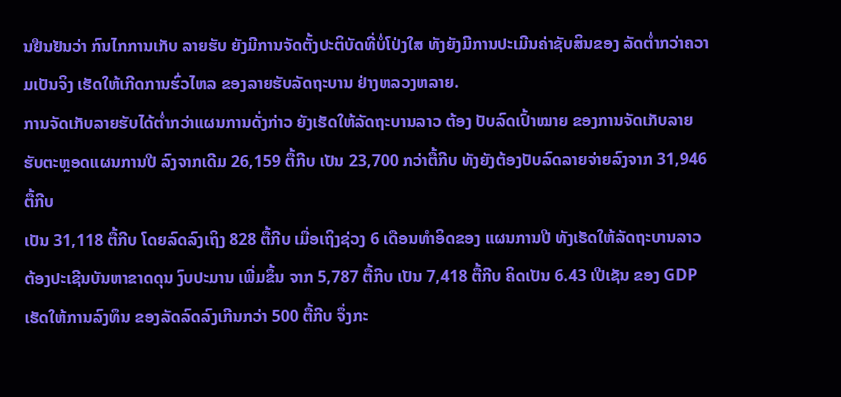ນຢືນຢັນວ່າ ກົນໄກການເກັບ ລາຍຮັບ ຍັງມີການຈັດຕັ້ງປະຕິບັດທີ່ບໍ່ໂປ່ງໃສ ທັງຍັງມີການປະເມີນຄ່າຊັບສິນຂອງ ລັດຕ່ຳກວ່າຄວາມເປັນຈິງ ເຮັດໃຫ້ເກີດການຮົ່ວໄຫລ ຂອງລາຍຮັບລັດຖະບານ ຢ່າງຫລວງຫລາຍ.
ການຈັດເກັບລາຍຮັບໄດ້ຕ່ຳກວ່າແຜນການດັ່ງກ່າວ ຍັງເຮັດໃຫ້ລັດຖະບານລາວ ຕ້ອງ ປັບລົດເປົ້າໝາຍ ຂອງການຈັດເກັບລາຍຮັບຕະຫຼອດແຜນການປີ ລົງຈາກເດີມ 26,159 ຕື້ກີບ ເປັນ 23,700 ກວ່າຕື້ກີບ ທັງຍັງຕ້ອງປັບລົດລາຍຈ່າຍລົງຈາກ 31,946 ຕື້ກີບ
ເປັນ 31,118 ຕື້ກີບ ໂດຍລົດລົງເຖິງ 828 ຕື້ກີບ ເມື່ອເຖິງຊ່ວງ 6 ເດືອນທຳອິດຂອງ ແຜນການປີ ທັງເຮັດໃຫ້ລັດຖະບານລາວ ຕ້ອງປະເຊີນບັນຫາຂາດດຸນ ງົບປະມານ ເພີ່ມຂຶ້ນ ຈາກ 5,787 ຕື້ກີບ ເປັນ 7,418 ຕື້ກີບ ຄິດເປັນ 6.43 ເປີເຊັນ ຂອງ GDP ເຮັດໃຫ້ການລົງທຶນ ຂອງລັດລົດລົງເກີນກວ່າ 500 ຕື້ກີບ ຈຶ່ງກະ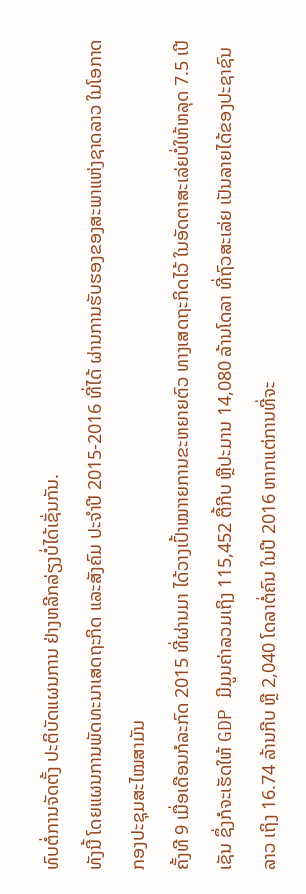ທົບຕໍ່ການຈັດຕັ້ງ ປະຕິບັດແຜນການ ຢ່າງຫລີກລ່ຽງບໍ່ໄດ້ເຊັ່ນກັນ.
ທັງນີ້ ໂດຍແຜນການພັດທະນາເສດຖະກິດ ແລະສັງຄົມ ປະຈຳປີ 2015-2016 ທີ່ໄດ້ ຜ່ານການຮັບຮອງຂອງສະພາແຫ່ງຊາດລາວ ໃນໂອກາດກອງປະຊຸມສະໄໝສາມັນ
ຄັ້ງທີ 9 ເມື່ອເດືອນກໍລະກົດ 2015 ທີ່ຜ່ານມາ ໄດ້ວາງເປົ້າໝາາຍການຂະຫຍາຍຕົວ ທາງເສດຖະກິດໄວ້ ໃນອັດຕາສະເລ່ຍບໍ່ໃຫ້ຫລຸດ 7.5 ເປີເຊັນ ຊຶ່ງກໍຈະເຮັດໃຫ້ GDP ມີມູນຄ່າລວມເຖິງ 115,452 ຕື້ກີບ ຫຼືປະມານ 14,080 ລ້ານໂດລາ ທີ່ຖົວສະເລ່ຍ ເປັນລາຍໄດ້ຂອງປະຊາຊົນລາວ ເຖິງ 16.74 ລ້ານກີບ ຫຼື 2,040 ໂດລາຕໍ່ຄົນ ໃນປີ 2016 ຫາກແຕ່ການທີ່ຈະ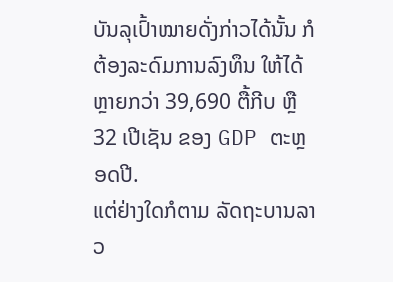ບັນລຸເປົ້າໝາຍດັ່ງກ່າວໄດ້ນັ້ນ ກໍຕ້ອງລະດົມການລົງທຶນ ໃຫ້ໄດ້ຫຼາຍກວ່າ 39,690 ຕື້ກີບ ຫຼື 32 ເປີເຊັນ ຂອງ GDP ຕະຫຼອດປີ.
ແຕ່ຢ່າງໃດກໍຕາມ ລັດຖະບານລາວ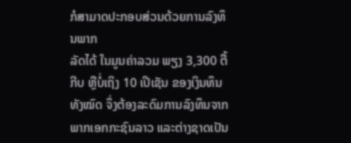ກໍສາມາດປະກອບສ່ວນດ້ວຍການລົງທຶນພາກ
ລັດໄດ້ ໃນມູນຄ່າລວມ ພຽງ 3,300 ຕື້ກີບ ຫຼືບໍ່ເຖິງ 10 ເປີເຊັນ ຂອງເງິນທຶນທັງໝົດ ຈຶ່ງຕ້ອງລະດົມການລົງທຶນຈາກພາກເອກກະຊົນລາວ ແລະຕ່າງຊາດເປັນ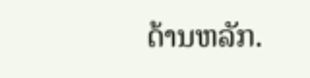ດ້ານຫລັກ.